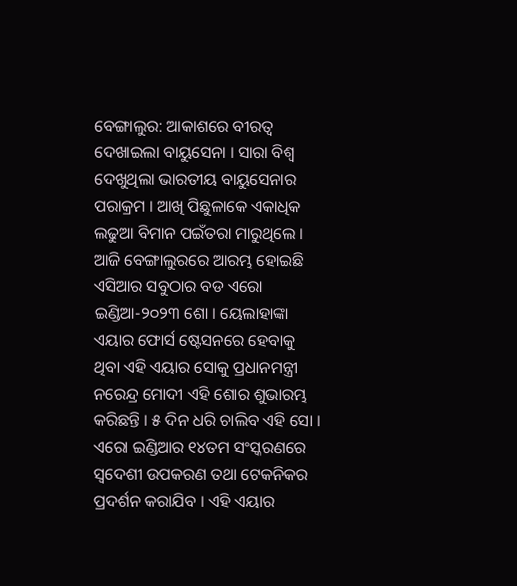ବେଙ୍ଗାଲୁର: ଆକାଶରେ ବୀରତ୍ୱ ଦେଖାଇଲା ବାୟୁସେନା । ସାରା ବିଶ୍ୱ ଦେଖୁଥିଲା ଭାରତୀୟ ବାୟୁସେନାର ପରାକ୍ରମ । ଆଖି ପିଛୁଳାକେ ଏକାଧିକ ଲଢୁଆ ବିମାନ ପଇଁତରା ମାରୁଥିଲେ । ଆଜି ବେଙ୍ଗାଲୁରରେ ଆରମ୍ଭ ହୋଇଛି ଏସିଆର ସବୁଠାର ବଡ ଏରୋ ଇଣ୍ଡିଆ-୨୦୨୩ ଶୋ । ୟେଲାହାଙ୍କା ଏୟାର ଫୋର୍ସ ଷ୍ଟେସନରେ ହେବାକୁ ଥିବା ଏହି ଏୟାର ସୋକୁ ପ୍ରଧାନମନ୍ତ୍ରୀ ନରେନ୍ଦ୍ର ମୋଦୀ ଏହି ଶୋର ଶୁଭାରମ୍ଭ କରିଛନ୍ତି । ୫ ଦିନ ଧରି ଚାଲିବ ଏହି ସୋ । ଏରୋ ଇଣ୍ଡିଆର ୧୪ତମ ସଂସ୍କରଣରେ ସ୍ୱଦେଶୀ ଉପକରଣ ତଥା ଟେକନିକର ପ୍ରଦର୍ଶନ କରାଯିବ । ଏହି ଏୟାର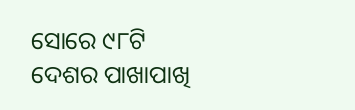ସୋରେ ୯୮ଟି ଦେଶର ପାଖାପାଖି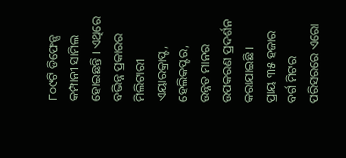୮୦୯ଟି ଡିଫେନ୍ସ କମ୍ପାନୀ ସାମିଲ ହୋଇଛନ୍ତି । ଏଥିରେ ବଭିନ୍ନ ପ୍ରକାରର ମିଲିଟାରୀ ଏୟାରକ୍ରାପ୍ଟ, ହେଲିକପ୍ଟର, ଉନ୍ନତ ମାନର ଉପକରଣ ପ୍ରଦର୍ଶନ କରାଯାଇଛି ।
ପ୍ରାୟ ୩୫ ହଜାର ବର୍ଗ ମିଟର ପରିସରରେ ଏରୋ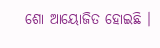ଶୋ ଆୟୋଜିତ ହୋଇଛି ।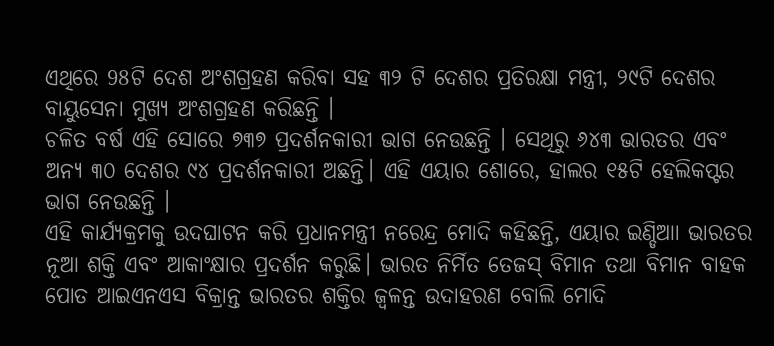ଏଥିରେ 98ଟି ଦେଶ ଅଂଶଗ୍ରହଣ କରିବା ସହ ୩୨ ଟି ଦେଶର ପ୍ରତିରକ୍ଷା ମନ୍ତ୍ରୀ, ୨୯ଟି ଦେଶର ବାୟୁସେନା ମୁଖ୍ୟ ଅଂଶଗ୍ରହଣ କରିଛନ୍ତି ।
ଚଳିତ ବର୍ଷ ଏହି ସୋରେ ୭୩୭ ପ୍ରଦର୍ଶନକାରୀ ଭାଗ ନେଉଛନ୍ତି । ସେଥିରୁ ୬୪୩ ଭାରତର ଏବଂ ଅନ୍ୟ ୩୦ ଦେଶର ୯୪ ପ୍ରଦର୍ଶନକାରୀ ଅଛନ୍ତି। ଏହି ଏୟାର ଶୋରେ, ହାଲର ୧୫ଟି ହେଲିକପ୍ଟର ଭାଗ ନେଉଛନ୍ତି ।
ଏହି କାର୍ଯ୍ୟକ୍ରମକୁ ଉଦଘାଟନ କରି ପ୍ରଧାନମନ୍ତ୍ରୀ ନରେନ୍ଦ୍ର ମୋଦି କହିଛନ୍ତି, ଏୟାର ଇଣ୍ଡିଆା ଭାରତର ନୂଆ ଶକ୍ତି ଏବଂ ଆକାଂକ୍ଷାର ପ୍ରଦର୍ଶନ କରୁଛି। ଭାରତ ନିର୍ମିତ ତେଜସ୍ ବିମାନ ତଥା ବିମାନ ବାହକ ପୋତ ଆଇଏନଏସ ବିକ୍ରାନ୍ତ ଭାରତର ଶକ୍ତିର ଜ୍ୱଳନ୍ତ ଉଦାହରଣ ବୋଲି ମୋଦି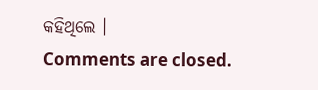କହିଥିଲେ ।
Comments are closed.